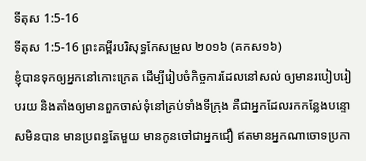ទីតុស 1:5-16
ទីតុស 1:5-16 ព្រះគម្ពីរបរិសុទ្ធកែសម្រួល ២០១៦ (គកស១៦)
ខ្ញុំបានទុកឲ្យអ្នកនៅកោះក្រេត ដើម្បីរៀបចំកិច្ចការដែលនៅសល់ ឲ្យមានរបៀបរៀបរយ និងតាំងឲ្យមានពួកចាស់ទុំនៅគ្រប់ទាំងទីក្រុង គឺជាអ្នកដែលរកកន្លែងបន្ទោសមិនបាន មានប្រពន្ធតែមួយ មានកូនចៅជាអ្នកជឿ ឥតមានអ្នកណាចោទប្រកា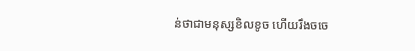ន់ថាជាមនុស្សខិលខូច ហើយរឹងចចេ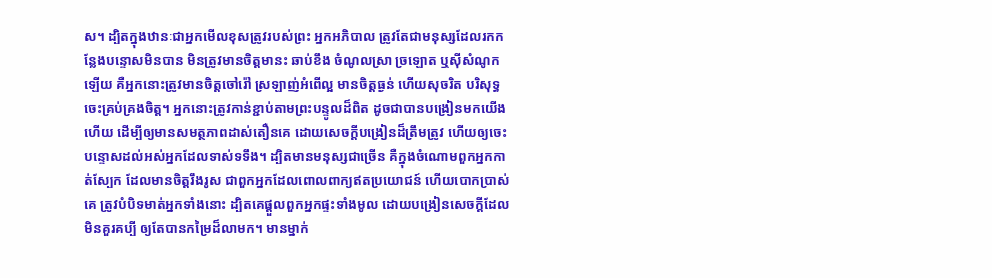ស។ ដ្បិតក្នុងឋានៈជាអ្នកមើលខុសត្រូវរបស់ព្រះ អ្នកអភិបាល ត្រូវតែជាមនុស្សដែលរកកន្លែងបន្ទោសមិនបាន មិនត្រូវមានចិត្តមានះ ឆាប់ខឹង ចំណូលស្រា ច្រឡោត ឬស៊ីសំណូកឡើយ គឺអ្នកនោះត្រូវមានចិត្តចៅរ៉ៅ ស្រឡាញ់អំពើល្អ មានចិត្តធ្ងន់ ហើយសុចរិត បរិសុទ្ធ ចេះគ្រប់គ្រងចិត្ត។ អ្នកនោះត្រូវកាន់ខ្ជាប់តាមព្រះបន្ទូលដ៏ពិត ដូចជាបានបង្រៀនមកយើងហើយ ដើម្បីឲ្យមានសមត្ថភាពដាស់តឿនគេ ដោយសេចក្ដីបង្រៀនដ៏ត្រឹមត្រូវ ហើយឲ្យចេះបន្ទោសដល់អស់អ្នកដែលទាស់ទទឹង។ ដ្បិតមានមនុស្សជាច្រើន គឺក្នុងចំណោមពួកអ្នកកាត់ស្បែក ដែលមានចិត្តរឹងរូស ជាពួកអ្នកដែលពោលពាក្យឥតប្រយោជន៍ ហើយបោកប្រាស់គេ ត្រូវបំបិទមាត់អ្នកទាំងនោះ ដ្បិតគេផ្តួលពួកអ្នកផ្ទះទាំងមូល ដោយបង្រៀនសេចក្ដីដែលមិនគួរគប្បី ឲ្យតែបានកម្រៃដ៏លាមក។ មានម្នាក់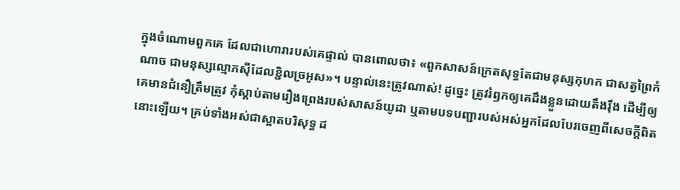ក្នុងចំណោមពួកគេ ដែលជាហោរារបស់គេផ្ទាល់ បានពោលថា៖ «ពួកសាសន៍ក្រេតសុទ្ធតែជាមនុស្សកុហក ជាសត្វព្រៃកំណាច ជាមនុស្សល្មោភស៊ីដែលខ្ជិលច្រអូស»។ បន្ទាល់នេះត្រូវណាស់! ដូច្នេះ ត្រូវរំឭកឲ្យគេដឹងខ្លួនដោយតឹងរ៉ឹង ដើម្បីឲ្យគេមានជំនឿត្រឹមត្រូវ កុំស្តាប់តាមរឿងព្រេងរបស់សាសន៍យូដា ឬតាមបទបញ្ជារបស់អស់អ្នកដែលបែរចេញពីសេចក្ដីពិតនោះឡើយ។ គ្រប់ទាំងអស់ជាស្អាតបរិសុទ្ធ ដ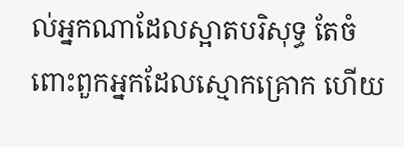ល់អ្នកណាដែលស្អាតបរិសុទ្ធ តែចំពោះពួកអ្នកដែលស្មោកគ្រោក ហើយ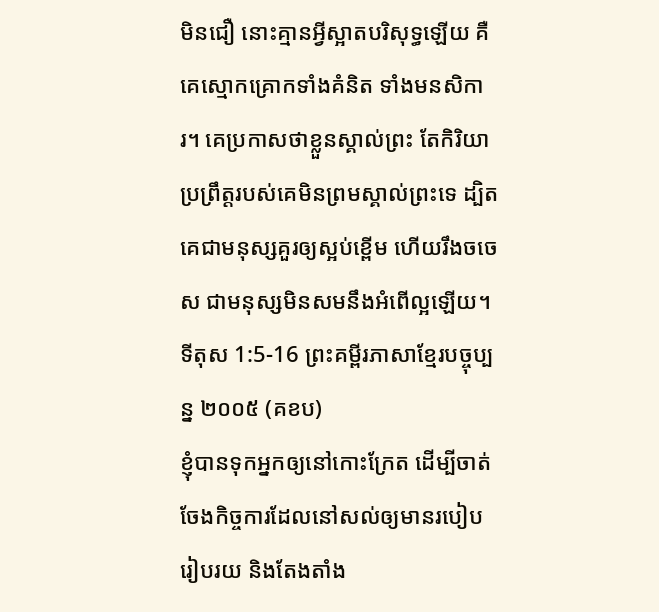មិនជឿ នោះគ្មានអ្វីស្អាតបរិសុទ្ធឡើយ គឺគេស្មោកគ្រោកទាំងគំនិត ទាំងមនសិការ។ គេប្រកាសថាខ្លួនស្គាល់ព្រះ តែកិរិយាប្រព្រឹត្តរបស់គេមិនព្រមស្គាល់ព្រះទេ ដ្បិតគេជាមនុស្សគួរឲ្យស្អប់ខ្ពើម ហើយរឹងចចេស ជាមនុស្សមិនសមនឹងអំពើល្អឡើយ។
ទីតុស 1:5-16 ព្រះគម្ពីរភាសាខ្មែរបច្ចុប្បន្ន ២០០៥ (គខប)
ខ្ញុំបានទុកអ្នកឲ្យនៅកោះក្រែត ដើម្បីចាត់ចែងកិច្ចការដែលនៅសល់ឲ្យមានរបៀបរៀបរយ និងតែងតាំង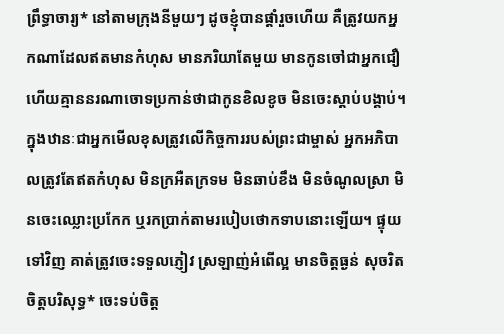ព្រឹទ្ធាចារ្យ* នៅតាមក្រុងនីមួយៗ ដូចខ្ញុំបានផ្ដាំរួចហើយ គឺត្រូវយកអ្នកណាដែលឥតមានកំហុស មានភរិយាតែមួយ មានកូនចៅជាអ្នកជឿ ហើយគ្មាននរណាចោទប្រកាន់ថាជាកូនខិលខូច មិនចេះស្ដាប់បង្គាប់។ ក្នុងឋានៈជាអ្នកមើលខុសត្រូវលើកិច្ចការរបស់ព្រះជាម្ចាស់ អ្នកអភិបាលត្រូវតែឥតកំហុស មិនក្រអឺតក្រទម មិនឆាប់ខឹង មិនចំណូលស្រា មិនចេះឈ្លោះប្រកែក ឬរកប្រាក់តាមរបៀបថោកទាបនោះឡើយ។ ផ្ទុយទៅវិញ គាត់ត្រូវចេះទទួលភ្ញៀវ ស្រឡាញ់អំពើល្អ មានចិត្តធ្ងន់ សុចរិត ចិត្តបរិសុទ្ធ* ចេះទប់ចិត្ត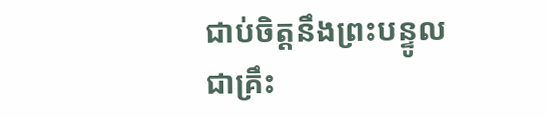ជាប់ចិត្តនឹងព្រះបន្ទូលជាគ្រឹះ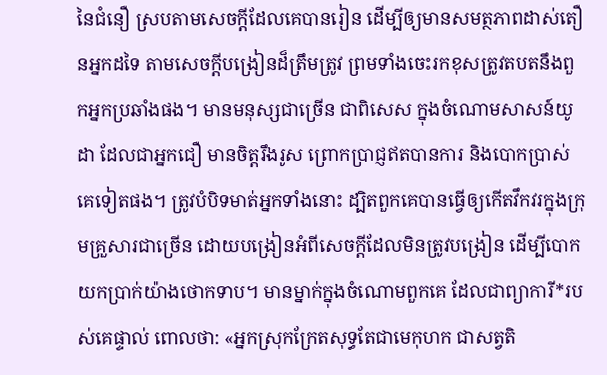នៃជំនឿ ស្របតាមសេចក្ដីដែលគេបានរៀន ដើម្បីឲ្យមានសមត្ថភាពដាស់តឿនអ្នកដទៃ តាមសេចក្ដីបង្រៀនដ៏ត្រឹមត្រូវ ព្រមទាំងចេះរកខុសត្រូវតបតនឹងពួកអ្នកប្រឆាំងផង។ មានមនុស្សជាច្រើន ជាពិសេស ក្នុងចំណោមសាសន៍យូដា ដែលជាអ្នកជឿ មានចិត្តរឹងរូស ព្រោកប្រាជ្ញឥតបានការ និងបោកប្រាស់គេទៀតផង។ ត្រូវបំបិទមាត់អ្នកទាំងនោះ ដ្បិតពួកគេបានធ្វើឲ្យកើតវឹកវរក្នុងក្រុមគ្រួសារជាច្រើន ដោយបង្រៀនអំពីសេចក្ដីដែលមិនត្រូវបង្រៀន ដើម្បីបោកយកប្រាក់យ៉ាងថោកទាប។ មានម្នាក់ក្នុងចំណោមពួកគេ ដែលជាព្យាការី*របស់គេផ្ទាល់ ពោលថា: «អ្នកស្រុកក្រែតសុទ្ធតែជាមេកុហក ជាសត្វតិ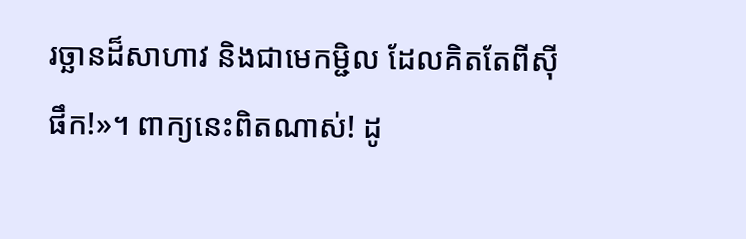រច្ឆានដ៏សាហាវ និងជាមេកម្ជិល ដែលគិតតែពីស៊ីផឹក!»។ ពាក្យនេះពិតណាស់! ដូ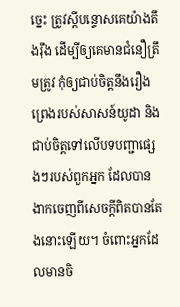ច្នេះ ត្រូវស្ដីបន្ទោសគេយ៉ាងតឹងរ៉ឹង ដើម្បីឲ្យគេមានជំនឿត្រឹមត្រូវ កុំឲ្យជាប់ចិត្តនឹងរឿងព្រេងរបស់សាសន៍យូដា និងជាប់ចិត្តទៅលើបទបញ្ជាផ្សេងៗរបស់ពួកអ្នក ដែលបានងាកចេញពីសេចក្ដីពិតបានតែងនោះឡើយ។ ចំពោះអ្នកដែលមានចិ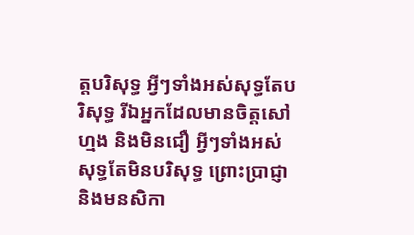ត្តបរិសុទ្ធ អ្វីៗទាំងអស់សុទ្ធតែបរិសុទ្ធ រីឯអ្នកដែលមានចិត្តសៅហ្មង និងមិនជឿ អ្វីៗទាំងអស់សុទ្ធតែមិនបរិសុទ្ធ ព្រោះប្រាជ្ញា និងមនសិកា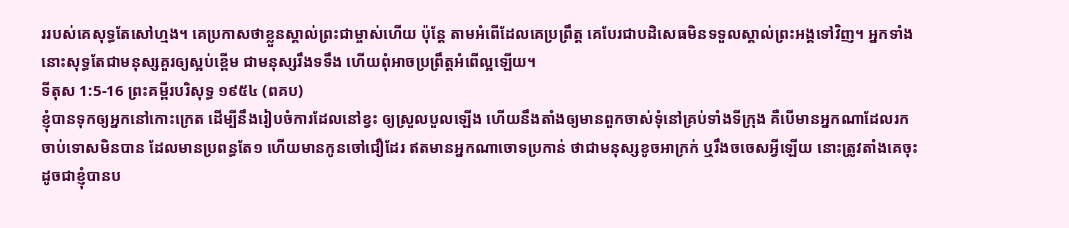ររបស់គេសុទ្ធតែសៅហ្មង។ គេប្រកាសថាខ្លួនស្គាល់ព្រះជាម្ចាស់ហើយ ប៉ុន្តែ តាមអំពើដែលគេប្រព្រឹត្ត គេបែរជាបដិសេធមិនទទួលស្គាល់ព្រះអង្គទៅវិញ។ អ្នកទាំងនោះសុទ្ធតែជាមនុស្សគួរឲ្យស្អប់ខ្ពើម ជាមនុស្សរឹងទទឹង ហើយពុំអាចប្រព្រឹត្តអំពើល្អឡើយ។
ទីតុស 1:5-16 ព្រះគម្ពីរបរិសុទ្ធ ១៩៥៤ (ពគប)
ខ្ញុំបានទុកឲ្យអ្នកនៅកោះក្រេត ដើម្បីនឹងរៀបចំការដែលនៅខ្វះ ឲ្យស្រួលបួលឡើង ហើយនឹងតាំងឲ្យមានពួកចាស់ទុំនៅគ្រប់ទាំងទីក្រុង គឺបើមានអ្នកណាដែលរកចាប់ទោសមិនបាន ដែលមានប្រពន្ធតែ១ ហើយមានកូនចៅជឿដែរ ឥតមានអ្នកណាចោទប្រកាន់ ថាជាមនុស្សខូចអាក្រក់ ឬរឹងចចេសអ្វីឡើយ នោះត្រូវតាំងគេចុះ ដូចជាខ្ញុំបានប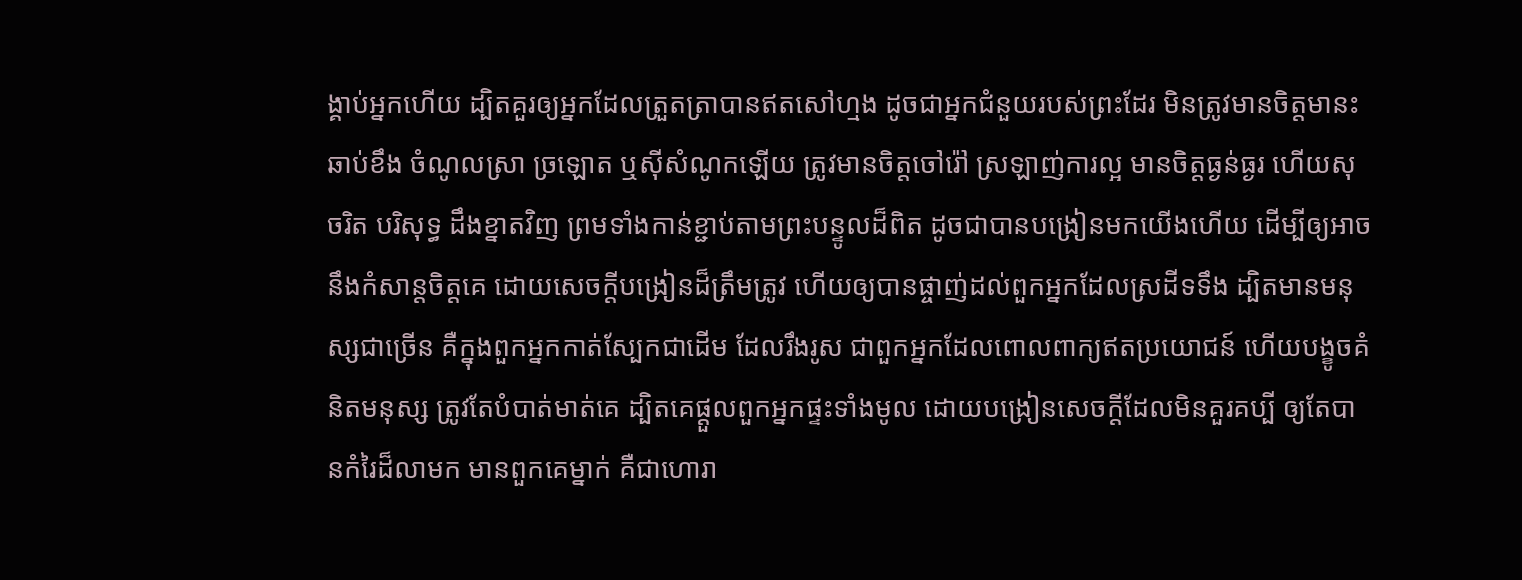ង្គាប់អ្នកហើយ ដ្បិតគួរឲ្យអ្នកដែលត្រួតត្រាបានឥតសៅហ្មង ដូចជាអ្នកជំនួយរបស់ព្រះដែរ មិនត្រូវមានចិត្តមានះ ឆាប់ខឹង ចំណូលស្រា ច្រឡោត ឬស៊ីសំណូកឡើយ ត្រូវមានចិត្តចៅរ៉ៅ ស្រឡាញ់ការល្អ មានចិត្តធ្ងន់ធ្ងរ ហើយសុចរិត បរិសុទ្ធ ដឹងខ្នាតវិញ ព្រមទាំងកាន់ខ្ជាប់តាមព្រះបន្ទូលដ៏ពិត ដូចជាបានបង្រៀនមកយើងហើយ ដើម្បីឲ្យអាចនឹងកំសាន្តចិត្តគេ ដោយសេចក្ដីបង្រៀនដ៏ត្រឹមត្រូវ ហើយឲ្យបានផ្ចាញ់ដល់ពួកអ្នកដែលស្រដីទទឹង ដ្បិតមានមនុស្សជាច្រើន គឺក្នុងពួកអ្នកកាត់ស្បែកជាដើម ដែលរឹងរូស ជាពួកអ្នកដែលពោលពាក្យឥតប្រយោជន៍ ហើយបង្ខូចគំនិតមនុស្ស ត្រូវតែបំបាត់មាត់គេ ដ្បិតគេផ្តួលពួកអ្នកផ្ទះទាំងមូល ដោយបង្រៀនសេចក្ដីដែលមិនគួរគប្បី ឲ្យតែបានកំរៃដ៏លាមក មានពួកគេម្នាក់ គឺជាហោរា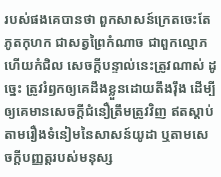របស់ផងគេបានថា ពួកសាសន៍ក្រេតចេះតែភូតកុហក ជាសត្វព្រៃកំណាច ជាពួកល្មោភហើយកំជិល សេចក្ដីបន្ទាល់នេះត្រូវណាស់ ដូច្នេះ ត្រូវរំឭកឲ្យគេដឹងខ្លួនដោយតឹងរុឹង ដើម្បីឲ្យគេមានសេចក្ដីជំនឿត្រឹមត្រូវវិញ ឥតស្តាប់តាមរឿងទំនៀមនៃសាសន៍យូដា ឬតាមសេចក្ដីបញ្ញត្តរបស់មនុស្ស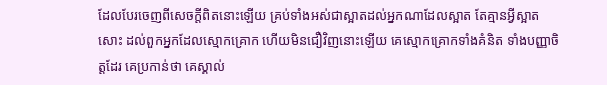ដែលបែរចេញពីសេចក្ដីពិតនោះឡើយ គ្រប់ទាំងអស់ជាស្អាតដល់អ្នកណាដែលស្អាត តែគ្មានអ្វីស្អាតសោះ ដល់ពួកអ្នកដែលស្មោកគ្រោក ហើយមិនជឿវិញនោះឡើយ គេស្មោកគ្រោកទាំងគំនិត ទាំងបញ្ញាចិត្តដែរ គេប្រកាន់ថា គេស្គាល់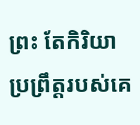ព្រះ តែកិរិយាប្រព្រឹត្តរបស់គេ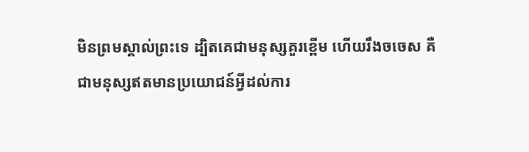មិនព្រមស្គាល់ព្រះទេ ដ្បិតគេជាមនុស្សគួរខ្ពើម ហើយរឹងចចេស គឺជាមនុស្សឥតមានប្រយោជន៍អ្វីដល់ការ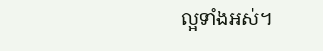ល្អទាំងអស់។